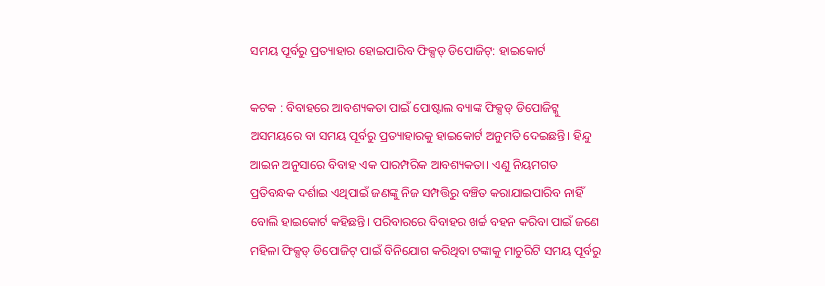ସମୟ ପୂର୍ବରୁ ପ୍ରତ୍ୟାହାର ହୋଇପାରିବ ଫିକ୍ସଡ୍ ଡିପୋଜିଟ୍: ହାଇକୋର୍ଟ

କଟକ : ବିବାହରେ ଆବଶ୍ୟକତା ପାଇଁ ପୋଷ୍ଟାଲ ବ୍ୟାଙ୍କ ଫିକ୍ସଡ୍ ଡିପୋଜିଟ୍କୁ ଅସମୟରେ ବା ସମୟ ପୂର୍ବରୁ ପ୍ରତ୍ୟାହାରକୁ ହାଇକୋର୍ଟ ଅନୁମତି ଦେଇଛନ୍ତି। ହିନ୍ଦୁ ଆଇନ ଅନୁସାରେ ବିବାହ ଏକ ପାରମ୍ପରିକ ଆବଶ୍ୟକତା। ଏଣୁ ନିୟମଗତ ପ୍ରତିବନ୍ଧକ ଦର୍ଶାଇ ଏଥିପାଇଁ ଜଣଙ୍କୁ ନିଜ ସମ୍ପତ୍ତିରୁ ବଞ୍ଚିତ କରାଯାଇପାରିବ ନାହିଁ ବୋଲି ହାଇକୋର୍ଟ କହିଛନ୍ତି। ପରିବାରରେ ବିବାହର ଖର୍ଚ୍ଚ ବହନ କରିବା ପାଇଁ ଜଣେ ମହିଳା ଫିକ୍ସଡ୍ ଡିପୋଜିଟ୍ ପାଇଁ ବିନିଯୋଗ କରିଥିବା ଟଙ୍କାକୁ ମାଚୁରିଟି ସମୟ ପୂର୍ବରୁ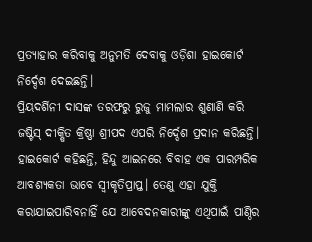ପ୍ରତ୍ୟାହାର କରିବାକୁ ଅନୁମତି ଦେବାକୁ ଓଡ଼ିଶା ହାଇକୋର୍ଟ ନିର୍ଦ୍ଦେଶ ଦେଇଛନ୍ତି।
ପ୍ରିୟଦର୍ଶିନୀ ଦାସଙ୍କ ତରଫରୁ ରୁଜୁ ମାମଲାର ଶୁଣାଣି କରି ଜଷ୍ଟିସ୍ ଦୀକ୍ଷିତ କ୍ରିଷ୍ଣା ଶ୍ରୀପଦ ଏପରି ନିର୍ଦ୍ଦେଶ ପ୍ରଦାନ କରିଛନ୍ତି। ହାଇକୋର୍ଟ କହିଛନ୍ତି, ହିନ୍ଦୁ ଆଇନରେ ବିବାହ ଏକ ପାରମ୍ପରିକ ଆବଶ୍ୟକତା ଭାବେ ସ୍ବୀକୃତିପ୍ରାପ୍ତ। ତେଣୁ ଏହା ଯୁକ୍ତି କରାଯାଇପାରିବନାହିଁ ଯେ ଆବେଦନକାରୀଙ୍କୁ ଏଥିପାଇଁ ପାଣ୍ଠିର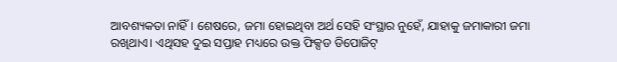ଆବଶ୍ୟକତା ନାହିଁ। ଶେଷରେ, ଜମା ହୋଇଥିବା ଅର୍ଥ ସେହି ସଂସ୍ଥାର ନୁହେଁ, ଯାହାକୁ ଜମାକାରୀ ଜମା ରଖିଥାଏ। ଏଥିସହ ଦୁଇ ସପ୍ତାହ ମଧ୍ୟରେ ଉକ୍ତ ଫିକ୍ସଡ ଡିପୋଜିଟ୍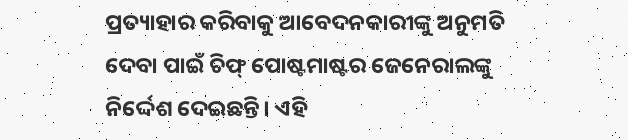ପ୍ରତ୍ୟାହାର କରିବାକୁ ଆବେଦନକାରୀଙ୍କୁ ଅନୁମତି ଦେବା ପାଇଁ ଚିଫ୍ ପୋଷ୍ଟମାଷ୍ଟର ଜେନେରାଲଙ୍କୁ ନିର୍ଦ୍ଦେଶ ଦେଇଛନ୍ତି। ଏହି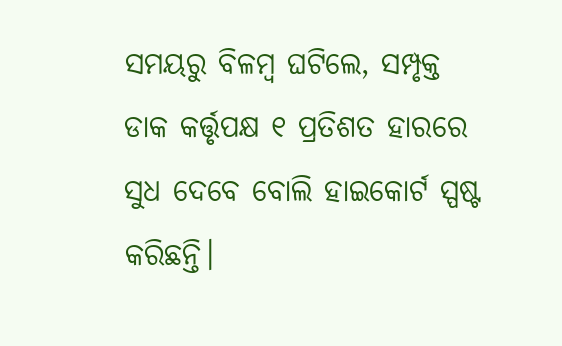ସମୟରୁ ବିଳମ୍ବ ଘଟିଲେ, ସମ୍ପୃକ୍ତ ଡାକ କର୍ତ୍ତୃପକ୍ଷ ୧ ପ୍ରତିଶତ ହାରରେ ସୁଧ ଦେବେ ବୋଲି ହାଇକୋର୍ଟ ସ୍ପଷ୍ଟ କରିଛନ୍ତି।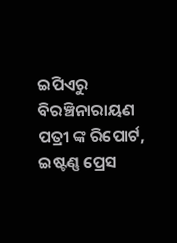ଇପିଏରୁ ବିରଞ୍ଚିନାରାୟଣ ପତ୍ରୀ ଙ୍କ ରିପୋର୍ଟ, ଇଷ୍ଟଣ୍ଣ ପ୍ରେସ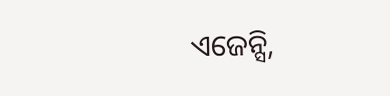ଏଜେନ୍ସି,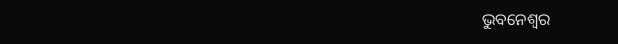ଭୁବନେଶ୍ୱର